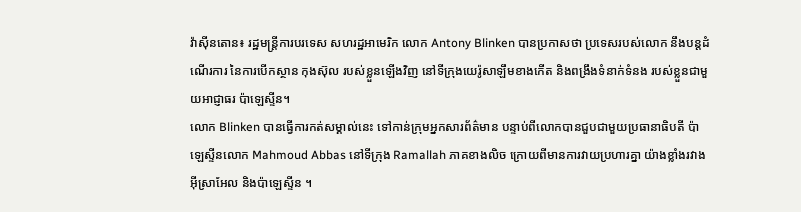វ៉ាស៊ីនតោន៖ រដ្ឋមន្រ្តីការបរទេស សហរដ្ឋអាមេរិក លោក Antony Blinken បានប្រកាសថា ប្រទេសរបស់លោក នឹងបន្តដំណើរការ នៃការបើកស្ថាន កុងស៊ុល របស់ខ្លួនឡើងវិញ នៅទីក្រុងយេរ៉ូសាឡឹមខាងកើត និងពង្រឹងទំនាក់ទំនង របស់ខ្លួនជាមួយអាជ្ញាធរ ប៉ាឡេស្ទីន។
លោក Blinken បានធ្វើការកត់សម្គាល់នេះ ទៅកាន់ក្រុមអ្នកសារព័ត៌មាន បន្ទាប់ពីលោកបានជួបជាមួយប្រធានាធិបតី ប៉ាឡេស្ទីនលោក Mahmoud Abbas នៅទីក្រុង Ramallah ភាគខាងលិច ក្រោយពីមានការវាយប្រហារគ្នា យ៉ាងខ្លាំងរវាងអ៊ីស្រាអែល និងប៉ាឡេស្ទីន ។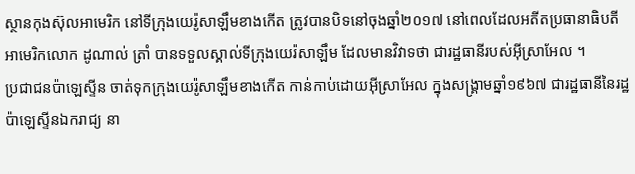ស្ថានកុងស៊ុលអាមេរិក នៅទីក្រុងយេរ៉ូសាឡឹមខាងកើត ត្រូវបានបិទនៅចុងឆ្នាំ២០១៧ នៅពេលដែលអតីតប្រធានាធិបតី អាមេរិកលោក ដូណាល់ ត្រាំ បានទទួលស្គាល់ទីក្រុងយេរ៉សាឡឹម ដែលមានវិវាទថា ជារដ្ឋធានីរបស់អ៊ីស្រាអែល ។
ប្រជាជនប៉ាឡេស្ទីន ចាត់ទុកក្រុងយេរ៉ូសាឡឹមខាងកើត កាន់កាប់ដោយអ៊ីស្រាអែល ក្នុងសង្គ្រាមឆ្នាំ១៩៦៧ ជារដ្ឋធានីនៃរដ្ឋប៉ាឡេស្ទីនឯករាជ្យ នា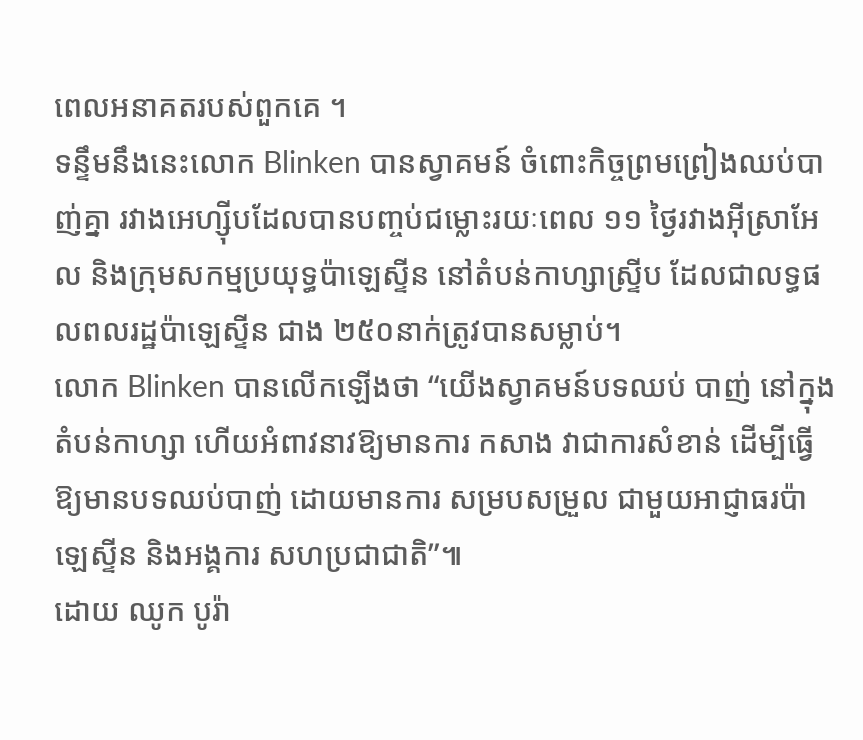ពេលអនាគតរបស់ពួកគេ ។
ទន្ទឹមនឹងនេះលោក Blinken បានស្វាគមន៍ ចំពោះកិច្ចព្រមព្រៀងឈប់បាញ់គ្នា រវាងអេហ្ស៊ីបដែលបានបញ្ចប់ជម្លោះរយៈពេល ១១ ថ្ងៃរវាងអ៊ីស្រាអែល និងក្រុមសកម្មប្រយុទ្ធប៉ាឡេស្ទីន នៅតំបន់កាហ្សាស្ទ្រីប ដែលជាលទ្ធផលពលរដ្ឋប៉ាឡេស្ទីន ជាង ២៥០នាក់ត្រូវបានសម្លាប់។
លោក Blinken បានលើកឡើងថា “យើងស្វាគមន៍បទឈប់ បាញ់ នៅក្នុងតំបន់កាហ្សា ហើយអំពាវនាវឱ្យមានការ កសាង វាជាការសំខាន់ ដើម្បីធ្វើឱ្យមានបទឈប់បាញ់ ដោយមានការ សម្របសម្រួល ជាមួយអាជ្ញាធរប៉ាឡេស្ទីន និងអង្គការ សហប្រជាជាតិ”៕
ដោយ ឈូក បូរ៉ា